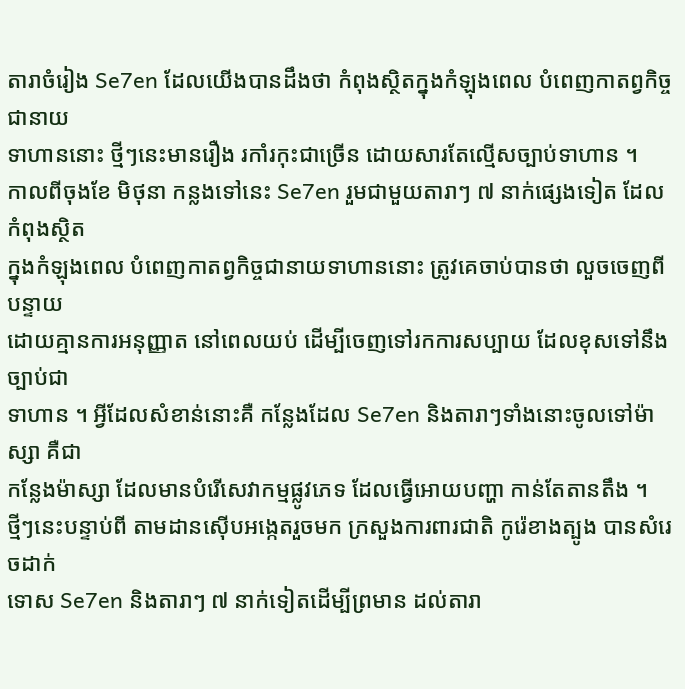តារាចំរៀង Se7en ដែលយើងបានដឹងថា កំពុងស្ថិតក្នុងកំឡុងពេល បំពេញកាតព្វកិច្ច ជានាយ
ទាហាននោះ ថ្មីៗនេះមានរឿង រកាំរកុះជាច្រើន ដោយសារតែល្មើសច្បាប់ទាហាន ។
កាលពីចុងខែ មិថុនា កន្លងទៅនេះ Se7en រួមជាមួយតារាៗ ៧ នាក់ផ្សេងទៀត ដែលកំពុងស្ថិត
ក្នុងកំឡុងពេល បំពេញកាតព្វកិច្ចជានាយទាហាននោះ ត្រូវគេចាប់បានថា លួចចេញពីបន្ទាយ
ដោយគ្មានការអនុញ្ញាត នៅពេលយប់ ដើម្បីចេញទៅរកការសប្បាយ ដែលខុសទៅនឹងច្បាប់ជា
ទាហាន ។ អ្វីដែលសំខាន់នោះគឺ កន្លែងដែល Se7en និងតារាៗទាំងនោះចូលទៅម៉ាស្សា គឺជា
កន្លែងម៉ាស្សា ដែលមានបំរើសេវាកម្មផ្លូវភេទ ដែលធ្វើអោយបញ្ហា កាន់តែតានតឹង ។
ថ្មីៗនេះបន្ទាប់ពី តាមដានស៊ើបអង្កេតរួចមក ក្រសួងការពារជាតិ កូរ៉េខាងត្បូង បានសំរេចដាក់
ទោស Se7en និងតារាៗ ៧ នាក់ទៀតដើម្បីព្រមាន ដល់តារា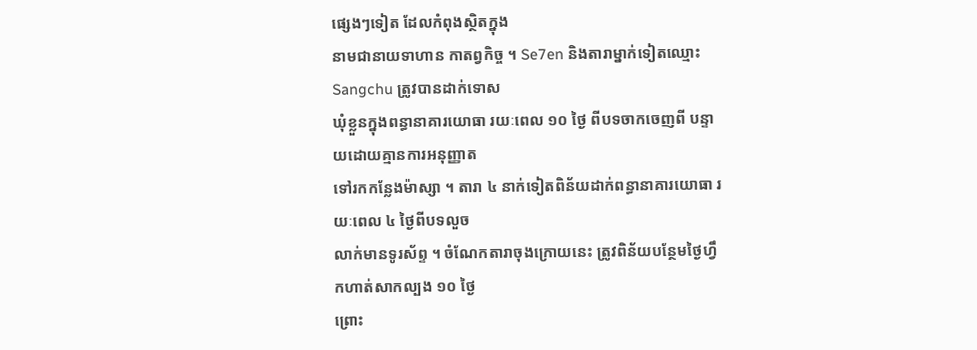ផ្សេងៗទៀត ដែលកំពុងស្ថិតក្នុង
នាមជានាយទាហាន កាតព្វកិច្ច ។ Se7en និងតារាម្នាក់ទៀតឈ្មោះ Sangchu ត្រូវបានដាក់ទោស
ឃុំខ្លួនក្នុងពន្ធានាគារយោធា រយៈពេល ១០ ថ្ងៃ ពីបទចាកចេញពី បន្ទាយដោយគ្មានការអនុញ្ញាត
ទៅរកកន្លែងម៉ាស្សា ។ តារា ៤ នាក់ទៀតពិន័យដាក់ពន្ធានាគារយោធា រយៈពេល ៤ ថ្ងៃពីបទលួច
លាក់មានទូរស័ព្ទ ។ ចំណែកតារាចុងក្រោយនេះ ត្រូវពិន័យបន្ថែមថ្ងៃហ្វឹកហាត់សាកល្បង ១០ ថ្ងៃ
ព្រោះ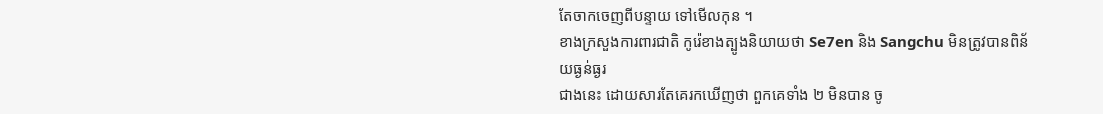តែចាកចេញពីបន្ទាយ ទៅមើលកុន ។
ខាងក្រសួងការពារជាតិ កូរ៉េខាងត្បូងនិយាយថា Se7en និង Sangchu មិនត្រូវបានពិន័យធ្ងន់ធ្ងរ
ជាងនេះ ដោយសារតែគេរកឃើញថា ពួកគេទាំង ២ មិនបាន ចូ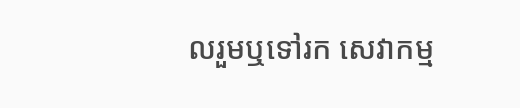លរួមឬទៅរក សេវាកម្ម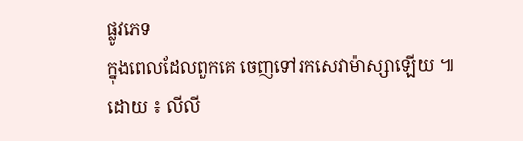ផ្លូវភេទ
ក្នុងពេលដែលពួកគេ ចេញទៅរកសេវាម៉ាស្សាឡើយ ៕
ដោយ ៖ លីលី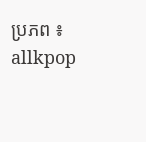ប្រភព ៖ allkpop